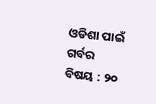ଓଡିଶା ପାଇଁ ଗର୍ବର ବିଷୟ : ୨୦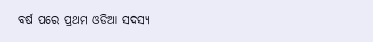ବର୍ଷ ପରେ ପ୍ରଥମ ଓଡିଆ ସଦସ୍ୟ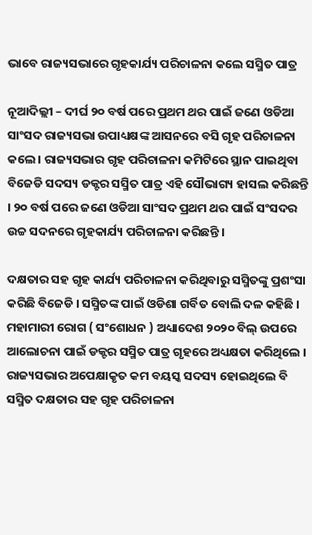ଭାବେ ରାଜ୍ୟସଭାରେ ଗୃହକାର୍ଯ୍ୟ ପରିଚାଳନା କଲେ ସସ୍ମିତ ପାତ୍ର

ନୂଆଦିଲ୍ଲୀ – ଦୀର୍ଘ ୨୦ ବର୍ଷ ପରେ ପ୍ରଥମ ଥର ପାଇଁ ଜଣେ ଓଡିଆ ସାଂସଦ ରାଜ୍ୟସଭା ଉପାଧ୍ୟକ୍ଷଙ୍କ ଆସନରେ ବସି ଗୃହ ପରିଚାଳନା କଲେ । ରାଜ୍ୟସଭାର ଗୃହ ପରିଚାଳନା କମିଟିରେ ସ୍ଥାନ ପାଇଥିବା ବିଜେଡି ସଦସ୍ୟ ଡକ୍ଟର ସସ୍ମିତ ପାତ୍ର ଏହି ସୌଭାଗ୍ୟ ହାସଲ କରିଛନ୍ତି । ୨୦ ବର୍ଷ ପରେ ଜଣେ ଓଡିଆ ସାଂସଦ ପ୍ରଥମ ଥର ପାଇଁ ସଂସଦର ଉଚ୍ଚ ସଦନରେ ଗୃହକାର୍ଯ୍ୟ ପରିଚାଳନା କରିଛନ୍ତି ।

ଦକ୍ଷତାର ସହ ଗୃହ କାର୍ଯ୍ୟ ପରିଚାଳନା କରିଥିବାରୁ ସସ୍ମିତଙ୍କୁ ପ୍ରଶଂସା କରିଛି ବିଜେଡି । ସସ୍ମିତଙ୍କ ପାଇଁ ଓଡିଶା ଗର୍ବିତ ବୋଲି ଦଳ କହିଛି । ମହାମାରୀ ରୋଗ ( ସଂଶୋଧନ ) ଅଧ୍ୟାଦେଶ ୨୦୨୦ ବିଲ୍ ଉପରେ ଆଲୋଚନା ପାଇଁ ଡକ୍ଟର ସସ୍ମିତ ପାତ୍ର ଗୃହରେ ଅଧ୍ୟକ୍ଷତା କରିଥିଲେ । ରାଜ୍ୟସଭାର ଅପେକ୍ଷାକୃତ କମ ବୟସ୍କ ସଦସ୍ୟ ହୋଇଥିଲେ ବି ସସ୍ମିତ ଦକ୍ଷତାର ସହ ଗୃହ ପରିଚାଳନା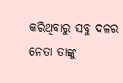କରିଥିବାରୁ ସବୁ ଦଳର ନେତା ତାଙ୍କୁ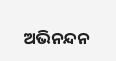ଅଭିନନ୍ଦନ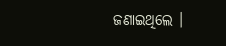ଜଣାଇଥିଲେ ।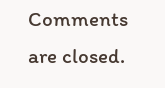Comments are closed.